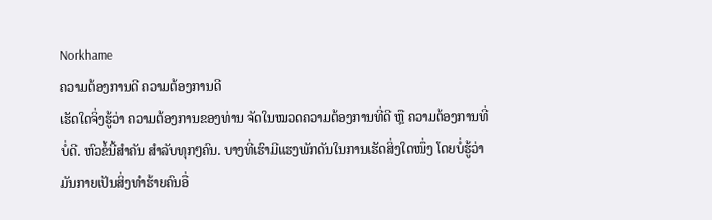Norkhame
ຄວາມຕ້ອງການດີ ຄວາມຕ້ອງການດີ
ເຮັດໃດຈິ່ງຮູ້ວ່າ ຄວາມຕ້ອງການຂອງທ່ານ ຈັດໃນໝວດຄວາມຕ້ອງການທີ່ດີ ຫຼື ຄວາມຕ້ອງການທີ່ບໍ່ດີ. ຫົວຂໍ້ນີ້ສຳຄັນ ສຳລັບທຸກໆຄົນ. ບາງທີ່ເຮົາມີແຮງພັກດັນໃນການເຮັດສິ່ງໃດໜຶ່ງ ໂດຍບໍ່ຮູ້ວ່າມັນກາຍເປັນສິ່ງທຳຮ້າຍຄົນອື່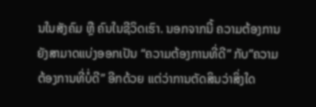ນໃນສັງຄົມ ຫຼື ຄົນໃນຊີວິດເຮົາ. ນອກຈາກນີ້ ຄວາມຕ້ອງການຍັງສາມາດແບ່ງອອກເປັນ “ຄວາມຕ້ອງການທີ່ດີ” ກັບ”ຄວາມຕ້ອງການທີ່ບໍ່ດີ” ອີກດ້ວຍ ແຕ່ວ່າການຕັດສິນວ່າສິ່ງໃດ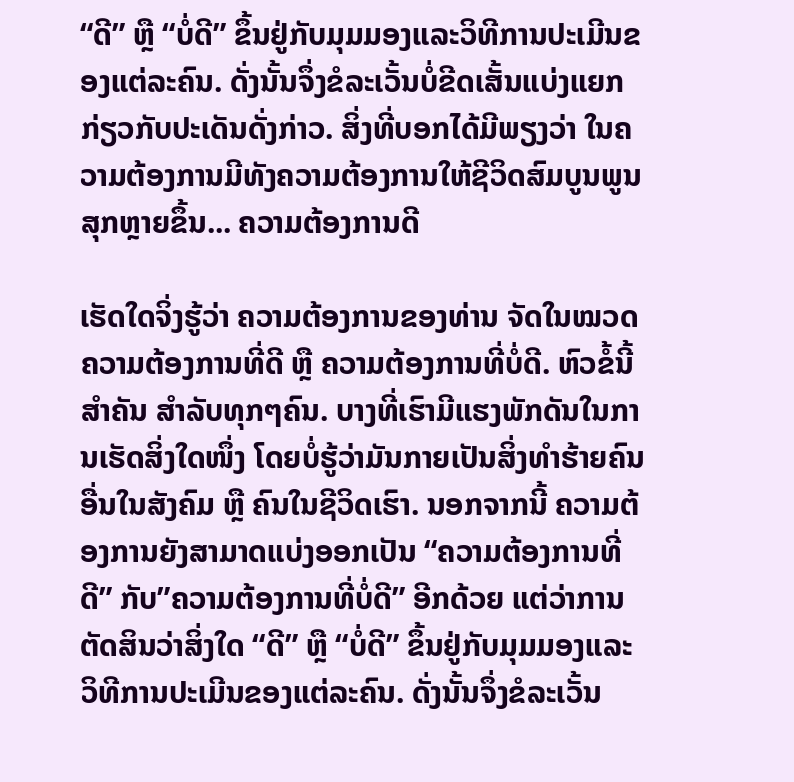“ດີ” ຫຼື “ບໍ່ດີ” ຂຶ້ນຢູ່ກັບມຸມມອງແລະວິທີການປະເມີນຂອງແຕ່ລະຄົນ. ດັ່ງນັ້ນຈຶ່ງຂໍລະເວັ້ນບໍ່ຂີດເສັ້ນແບ່ງແຍກກ່ຽວກັບປະເດັນດັ່ງກ່າວ. ສິ່ງທີ່ບອກໄດ້ມີພຽງວ່າ ໃນຄວາມຕ້ອງການມີທັງຄວາມຕ້ອງການໃຫ້ຊີວິດສົມບູນພູນສຸກຫຼາຍຂຶ້ນ... ຄວາມຕ້ອງການດີ

ເຮັດໃດຈິ່ງຮູ້ວ່າ ຄວາມຕ້ອງການຂອງທ່ານ ຈັດໃນໝວດຄວາມຕ້ອງການທີ່ດີ ຫຼື ຄວາມຕ້ອງການທີ່ບໍ່ດີ. ຫົວຂໍ້ນີ້ສຳຄັນ ສຳລັບທຸກໆຄົນ. ບາງທີ່ເຮົາມີແຮງພັກດັນໃນການເຮັດສິ່ງໃດໜຶ່ງ ໂດຍບໍ່ຮູ້ວ່າມັນກາຍເປັນສິ່ງທຳຮ້າຍຄົນອື່ນໃນສັງຄົມ ຫຼື ຄົນໃນຊີວິດເຮົາ. ນອກຈາກນີ້ ຄວາມຕ້ອງການຍັງສາມາດແບ່ງອອກເປັນ “ຄວາມຕ້ອງການທີ່ດີ” ກັບ”ຄວາມຕ້ອງການທີ່ບໍ່ດີ” ອີກດ້ວຍ ແຕ່ວ່າການຕັດສິນວ່າສິ່ງໃດ “ດີ” ຫຼື “ບໍ່ດີ” ຂຶ້ນຢູ່ກັບມຸມມອງແລະວິທີການປະເມີນຂອງແຕ່ລະຄົນ. ດັ່ງນັ້ນຈຶ່ງຂໍລະເວັ້ນ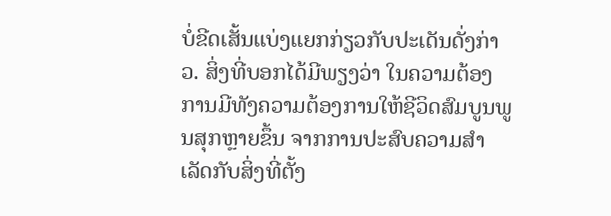ບໍ່ຂີດເສັ້ນແບ່ງແຍກກ່ຽວກັບປະເດັນດັ່ງກ່າວ. ສິ່ງທີ່ບອກໄດ້ມີພຽງວ່າ ໃນຄວາມຕ້ອງການມີທັງຄວາມຕ້ອງການໃຫ້ຊີວິດສົມບູນພູນສຸກຫຼາຍຂຶ້ນ ຈາກການປະສົບຄວາມສໍາເລັດກັບສິ່ງທີ່ຕັ້ງ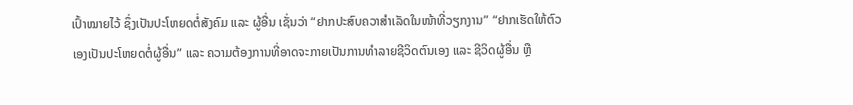ເປົ້າໝາຍໄວ້ ຊຶ່ງເປັນປະໂຫຍດຕໍ່ສັງຄົມ ແລະ ຜູ້ອື່ນ ເຊັ່ນວ່າ “ຢາກປະສົບຄວາສໍາເລັດໃນໜ້າທີ່ວຽກງານ” “ຢາກເຮັດໃຫ້ຕົວເອງເປັນປະໂຫຍດຕໍ່ຜູ້ອື່ນ” ແລະ ຄວາມຕ້ອງການທີ່ອາດຈະກາຍເປັນການທໍາລາຍຊີວິດຕົນເອງ ແລະ ຊີວິດຜູ້ອື່ນ ຫຼື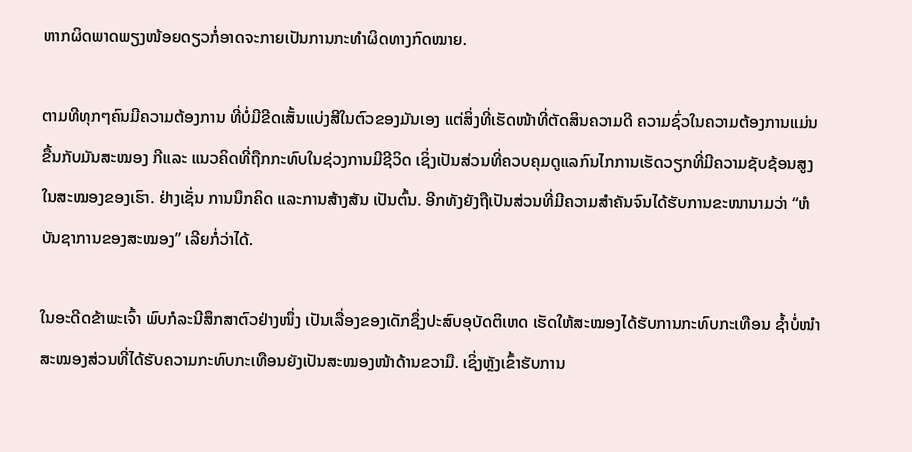ຫາກຜິດພາດພຽງໜ້ອຍດຽວກໍ່ອາດຈະກາຍເປັນການກະທໍາຜິດທາງກົດໝາຍ.

ຕາມທີທຸກໆຄົນມີຄວາມຕ້ອງການ ທີ່ບໍ່ມີຂີດເສັ້ນແບ່ງສີໃນຕົວຂອງມັນເອງ ແຕ່ສິ່ງທີ່ເຮັດໜ້າທີ່ຕັດສິນຄວາມດີ ຄວາມຊົ່ວໃນຄວາມຕ້ອງການແມ່ນ ຂື້ນກັບມັນສະໝອງ ກີແລະ ແນວຄິດທີ່ຖືກກະທົບໃນຊ່ວງການມີຊີວິດ ເຊິ່ງເປັນສ່ວນທີ່ຄວບຄຸມດູແລກົນໄກການເຮັດວຽກທີ່ມີຄວາມຊັບຊ້ອນສູງໃນສະໝອງຂອງເຮົາ. ຢ່າງເຊັ່ນ ການນຶກຄິດ ແລະການສ້າງສັນ ເປັນຕົ້ນ. ອີກທັງຍັງຖືເປັນສ່ວນທີ່ມີຄວາມສໍາຄັນຈົນໄດ້ຮັບການຂະໜານາມວ່າ “ຫໍບັນຊາການຂອງສະໝອງ” ເລີຍກໍ່ວ່າໄດ້.

ໃນອະດີດຂ້າພະເຈົ້າ ພົບກໍລະນີສຶກສາຕົວຢ່າງໜຶ່ງ ເປັນເລື່ອງຂອງເດັກຊຶ່ງປະສົບອຸບັດຕິເຫດ ເຮັດໃຫ້ສະໝອງໄດ້ຮັບການກະທົບກະເທືອນ ຊໍ້າບໍ່ໜໍາສະໝອງສ່ວນທີ່ໄດ້ຮັບຄວາມກະທົບກະເທືອນຍັງເປັນສະໝອງໜ້າດ້ານຂວາມື. ເຊິ່ງຫຼັງເຂົ້າຮັບການ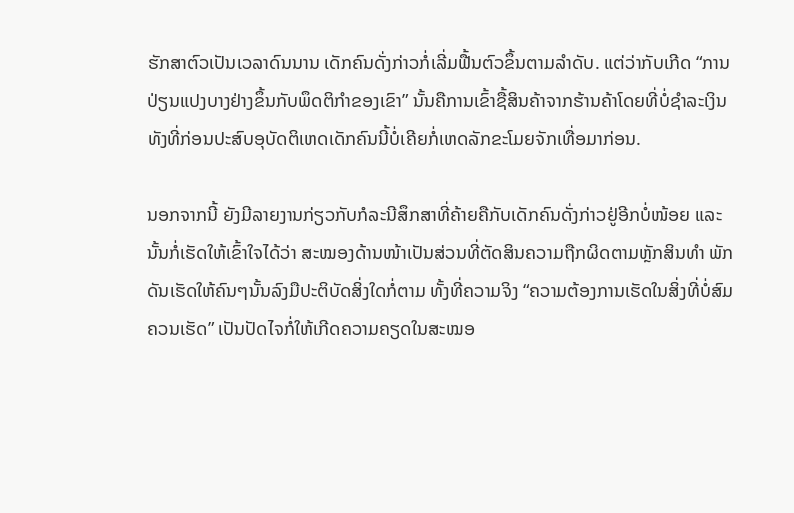ຮັກສາຕົວເປັນເວລາດົນນານ ເດັກຄົນດັ່ງກ່າວກໍ່ເລີ່ມຟື້ນຕົວຂຶ້ນຕາມລໍາດັບ. ແຕ່ວ່າກັບເກີດ “ການປ່ຽນແປງບາງຢ່າງຂຶ້ນກັບພຶດຕິກໍາຂອງເຂົາ” ນັ້ນຄືການເຂົ້າຊື້ສິນຄ້າຈາກຮ້ານຄ້າໂດຍທີ່ບໍ່ຊໍາລະເງິນ ທັງທີ່ກ່ອນປະສົບອຸບັດຕິເຫດເດັກຄົນນີ້ບໍ່ເຄີຍກໍ່ເຫດລັກຂະໂມຍຈັກເທື່ອມາກ່ອນ.

ນອກຈາກນີ້ ຍັງມີລາຍງານກ່ຽວກັບກໍລະນີສຶກສາທີ່ຄ້າຍຄືກັບເດັກຄົນດັ່ງກ່າວຢູ່ອີກບໍ່ໜ້ອຍ ແລະ ນັ້ນກໍ່ເຮັດໃຫ້ເຂົ້າໃຈໄດ້ວ່າ ສະໝອງດ້ານໜ້າເປັນສ່ວນທີ່ຕັດສິນຄວາມຖືກຜິດຕາມຫຼັກສິນທໍາ ພັກດັນເຮັດໃຫ້ຄົນໆນັ້ນລົງມືປະຕິບັດສິ່ງໃດກໍ່ຕາມ ທັ້ງທີ່ຄວາມຈິງ “ຄວາມຕ້ອງການເຮັດໃນສິ່ງທີ່ບໍ່ສົມຄວນເຮັດ” ເປັນປັດໄຈກໍ່ໃຫ້ເກີດຄວາມຄຽດໃນສະໝອ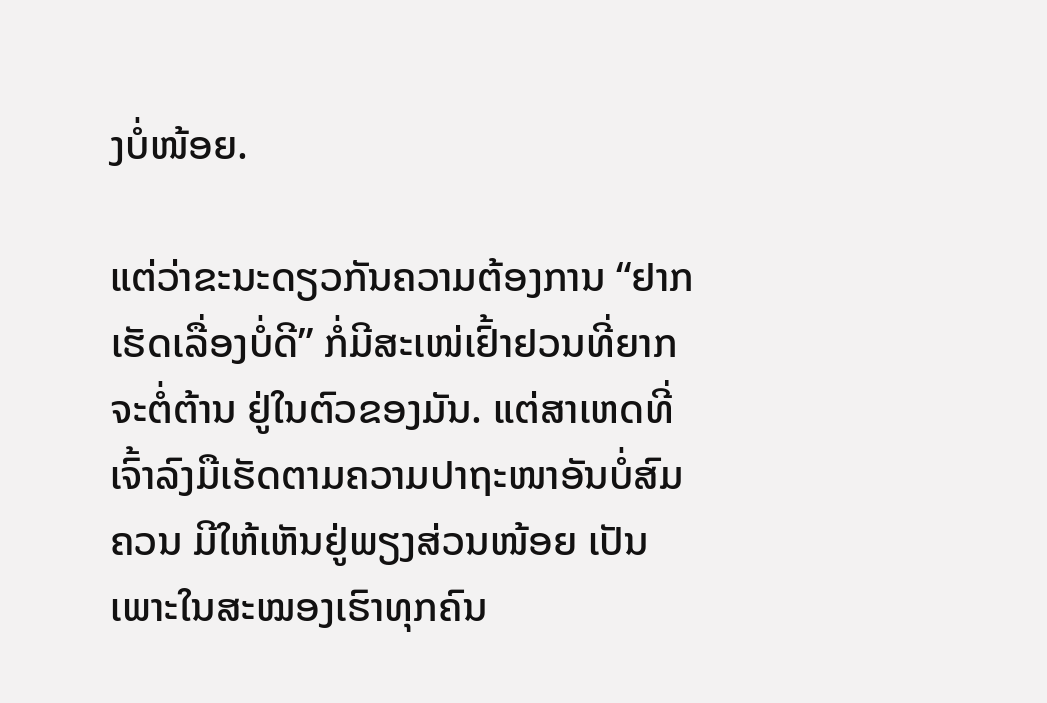ງບໍ່ໜ້ອຍ.

ແຕ່ວ່າຂະນະດຽວກັນຄວາມຕ້ອງການ “ຢາກເຮັດເລື່ອງບໍ່ດີ” ກໍ່ມີສະເໜ່ເຢົ້າຢວນທີ່ຍາກຈະຕໍ່ຕ້ານ ຢູ່ໃນຕົວຂອງມັນ. ແຕ່ສາເຫດທີ່ເຈົ້າລົງມືເຮັດຕາມຄວາມປາຖະໜາອັນບໍ່ສົມຄວນ ມີໃຫ້ເຫັນຢູ່ພຽງສ່ວນໜ້ອຍ ເປັນເພາະໃນສະໝອງເຮົາທຸກຄົນ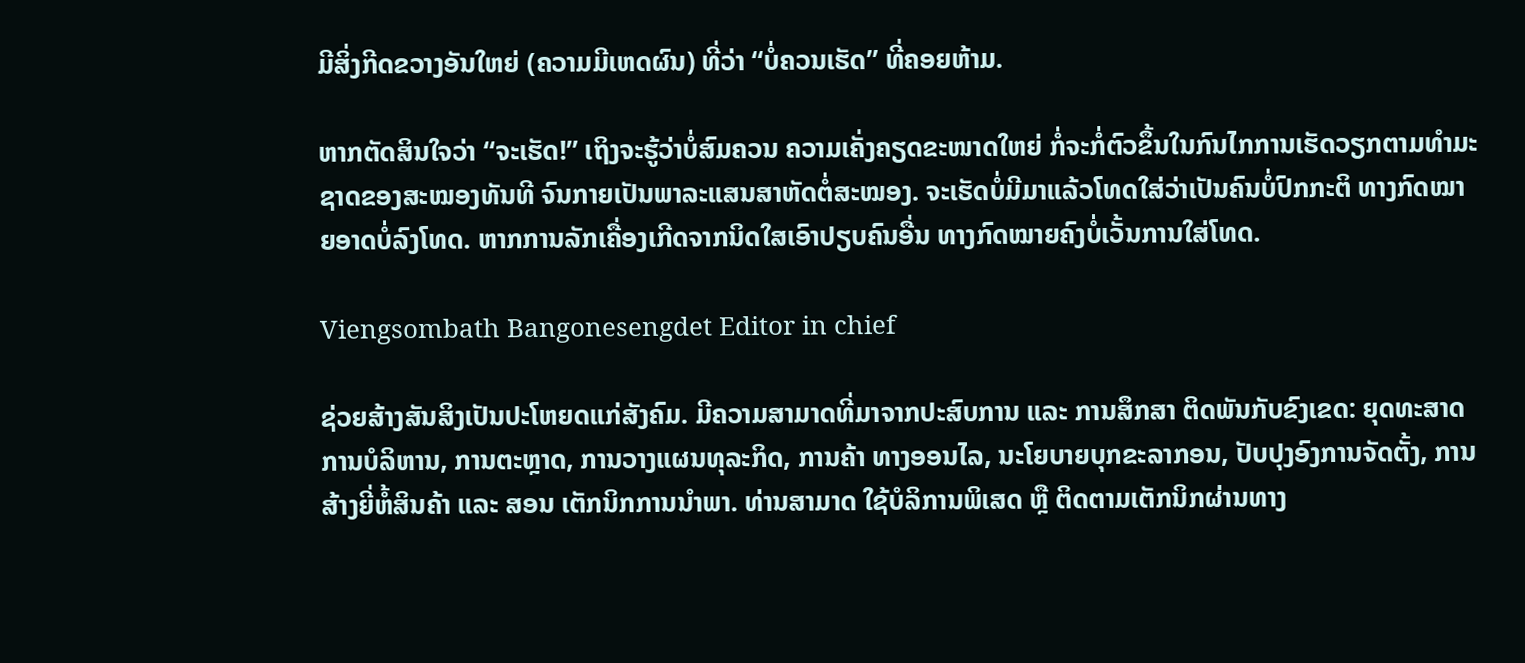ມີສິ່ງກີດຂວາງອັນໃຫຍ່ (ຄວາມມີເຫດຜົນ) ທີ່ວ່າ “ບໍ່ຄວນເຮັດ” ທີ່ຄອຍຫ້າມ.

ຫາກຕັດສິນໃຈວ່າ “ຈະເຮັດ!” ເຖິງຈະຮູ້ວ່າບໍ່ສົມຄວນ ຄວາມເຄັ່ງຄຽດຂະໜາດໃຫຍ່ ກໍ່ຈະກໍ່ຕົວຂຶ້ນໃນກົນໄກການເຮັດວຽກຕາມທໍາມະຊາດຂອງສະໝອງທັນທີ ຈົນກາຍເປັນພາລະແສນສາຫັດຕໍ່ສະໝອງ. ຈະເຮັດບໍ່ມີມາແລ້ວໂທດໃສ່ວ່າເປັນຄົນບໍ່ປົກກະຕິ ທາງກົດໝາຍອາດບໍ່ລົງໂທດ. ຫາກການລັກເຄື່ອງເກີດຈາກນິດໃສເອົາປຽບຄົນອື່ນ ທາງກົດໝາຍຄົງບໍ່ເວັ້ນການໃສ່ໂທດ.

Viengsombath Bangonesengdet Editor in chief

ຊ່ວຍສ້າງສັນສິງເປັນປະໂຫຍດແກ່ສັງຄົມ. ມີຄວາມສາມາດທີ່ມາຈາກປະສົບການ ແລະ ການສຶກສາ ຕິດພັນກັບຂົງເຂດ: ຍຸດທະສາດການບໍລິຫານ, ການຕະຫຼາດ, ການວາງແຜນທຸລະກິດ, ການຄ້າ ທາງອອນໄລ, ນະໂຍບາຍບຸກຂະລາກອນ, ປັບປຸງອົງການຈັດຕັ້ງ, ການສ້າງຍີ່ຫໍ້ສິນຄ້າ ແລະ ສອນ ເຕັກນິກການນຳພາ. ທ່ານສາມາດ ໃຊ້ບໍລິການພິເສດ ຫຼື ຕິດຕາມເຕັກນິກຜ່ານທາງ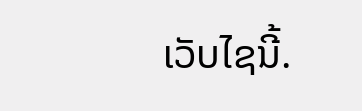ເວັບໄຊນີ້.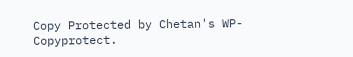Copy Protected by Chetan's WP-Copyprotect.